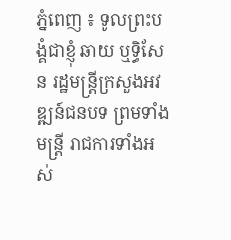ភ្នំពេញ ៖ ទូលព្រះបង្គំជាខ្ញុំ ឆាយ ឬទ្ធិសែន រដ្ឋមន្ត្រីក្រសួងអវឌ្ឍន៍ជនបទ ព្រមទាំងមន្ត្រី រាជការទាំងអស់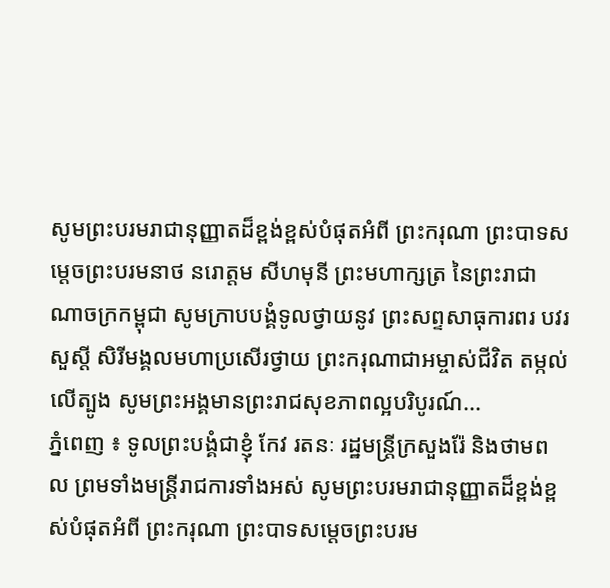សូមព្រះបរមរាជានុញ្ញាតដ៏ខ្ពង់ខ្ពស់បំផុតអំពី ព្រះករុណា ព្រះបាទសម្ដេចព្រះបរមនាថ នរោត្ដម សីហមុនី ព្រះមហាក្សត្រ នៃព្រះរាជាណាចក្រកម្ពុជា សូមក្រាបបង្គំទូលថ្វាយនូវ ព្រះសព្ទសាធុការពរ បវរសួស្ដី សិរីមង្គលមហាប្រសើរថ្វាយ ព្រះករុណាជាអម្ចាស់ជីវិត តម្កល់លើត្បូង សូមព្រះអង្គមានព្រះរាជសុខភាពល្អបរិបូរណ៍...
ភ្នំពេញ ៖ ទូលព្រះបង្គំជាខ្ញុំ កែវ រតនៈ រដ្ឋមន្រ្តីក្រសួងរ៉ែ និងថាមពល ព្រមទាំងមន្ត្រីរាជការទាំងអស់ សូមព្រះបរមរាជានុញ្ញាតដ៏ខ្ពង់ខ្ពស់បំផុតអំពី ព្រះករុណា ព្រះបាទសម្ដេចព្រះបរម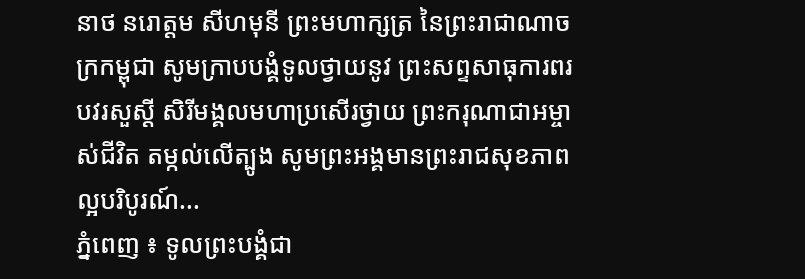នាថ នរោត្ដម សីហមុនី ព្រះមហាក្សត្រ នៃព្រះរាជាណាចក្រកម្ពុជា សូមក្រាបបង្គំទូលថ្វាយនូវ ព្រះសព្ទសាធុការពរ បវរសួស្ដី សិរីមង្គលមហាប្រសើរថ្វាយ ព្រះករុណាជាអម្ចាស់ជីវិត តម្កល់លើត្បូង សូមព្រះអង្គមានព្រះរាជសុខភាពល្អបរិបូរណ៍...
ភ្នំពេញ ៖ ទូលព្រះបង្គំជា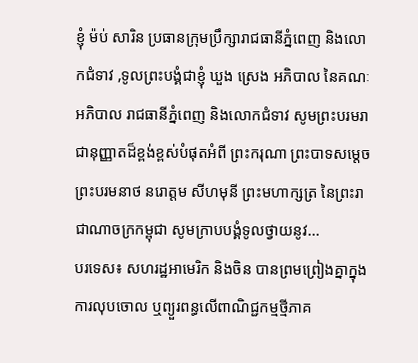ខ្ញុំ ម៉ប់ សារិន ប្រធានក្រុមប្រឹក្សារាជធានីភ្នំពេញ និងលោកជំទាវ ,ទូលព្រះបង្គំជាខ្ញុំ ឃួង ស្រេង អភិបាល នៃគណៈអភិបាល រាជធានីភ្នំពេញ និងលោកជំទាវ សូមព្រះបរមរាជានុញ្ញាតដ៏ខ្ពង់ខ្ពស់បំផុតអំពី ព្រះករុណា ព្រះបាទសម្ដេចព្រះបរមនាថ នរោត្ដម សីហមុនី ព្រះមហាក្សត្រ នៃព្រះរាជាណាចក្រកម្ពុជា សូមក្រាបបង្គំទូលថ្វាយនូវ...
បរទេស៖ សហរដ្ឋអាមេរិក និងចិន បានព្រមព្រៀងគ្នាក្នុងការលុបចោល ឬព្យួរពន្ធលើពាណិជ្ជកម្មថ្មីភាគ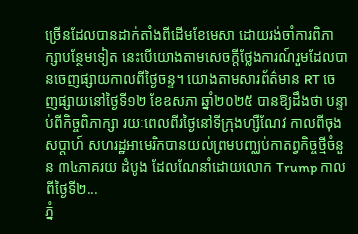ច្រើនដែលបានដាក់តាំងពីដើមខែមេសា ដោយរង់ចាំការពិភាក្សាបន្ថែមទៀត នេះបើយោងតាមសេចក្តីថ្លែងការណ៍រួមដែលបានចេញផ្សាយកាលពីថ្ងៃចន្ទ។ យោងតាមសារព័ត៌មាន RT ចេញផ្សាយនៅថ្ងៃទី១២ ខែឧសភា ឆ្នាំ២០២៥ បានឱ្យដឹងថា បន្ទាប់ពីកិច្ចពិភាក្សា រយៈពេលពីរថ្ងៃនៅទីក្រុងហ្សឺណែវ កាលពីចុងសប្តាហ៍ សហរដ្ឋអាមេរិកបានយល់ព្រមបញ្ឈប់កាតព្វកិច្ចថ្មីចំនួន ៣៤ភាគរយ ដំបូង ដែលណែនាំដោយលោក Trump កាលពីថ្ងៃទី២...
ភ្នំ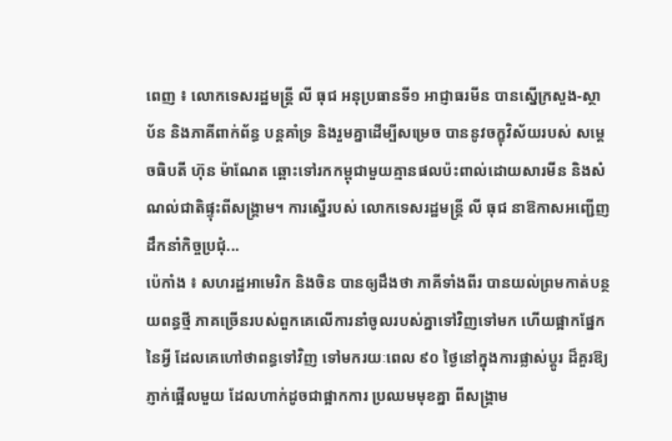ពេញ ៖ លោកទេសរដ្ឋមន្រ្តី លី ធុជ អនុប្រធានទី១ អាជ្ញាធរមីន បានស្នើក្រសួង-ស្ថាប័ន និងភាគីពាក់ព័ន្ធ បន្តគាំទ្រ និងរួមគ្នាដើម្បីសម្រេច បាននូវចក្ខុវិស័យរបស់ សម្តេចធិបតី ហ៊ុន ម៉ាណែត ឆ្ពោះទៅរកកម្ពុជាមួយគ្មានផលប៉ះពាល់ដោយសារមីន និងសំណល់ជាតិផ្ទុះពីសង្រ្គាម។ ការស្នើរបស់ លោកទេសរដ្ឋមន្រ្តី លី ធុជ នាឱកាសអញ្ជើញដឹកនាំកិច្ចប្រជុំ...
ប៉េកាំង ៖ សហរដ្ឋអាមេរិក និងចិន បានឲ្យដឹងថា ភាគីទាំងពីរ បានយល់ព្រមកាត់បន្ថយពន្ធថ្មី ភាគច្រើនរបស់ពួកគេលើការនាំចូលរបស់គ្នាទៅវិញទៅមក ហើយផ្អាកផ្នែកនៃអ្វី ដែលគេហៅថាពន្ធទៅវិញ ទៅមករយៈពេល ៩០ ថ្ងៃនៅក្នុងការផ្លាស់ប្តូរ ដ៏គួរឱ្យភ្ញាក់ផ្អើលមួយ ដែលហាក់ដូចជាផ្អាកការ ប្រឈមមុខគ្នា ពីសង្គ្រាម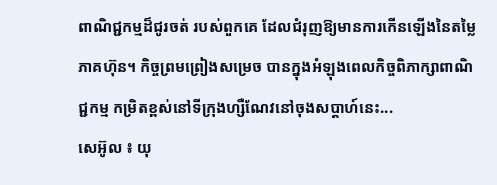ពាណិជ្ជកម្មដ៏ជូរចត់ របស់ពួកគេ ដែលជំរុញឱ្យមានការកើនឡើងនៃតម្លៃភាគហ៊ុន។ កិច្ចព្រមព្រៀងសម្រេច បានក្នុងអំឡុងពេលកិច្ចពិភាក្សាពាណិជ្ជកម្ម កម្រិតខ្ពស់នៅទីក្រុងហ្សឺណែវនៅចុងសប្តាហ៍នេះ...
សេអ៊ូល ៖ យុ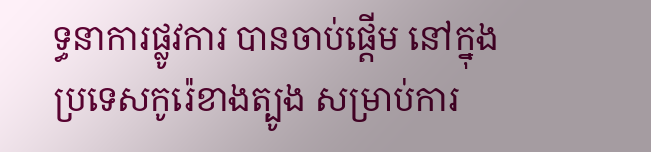ទ្ធនាការផ្លូវការ បានចាប់ផ្តើម នៅក្នុងប្រទេសកូរ៉េខាងត្បូង សម្រាប់ការ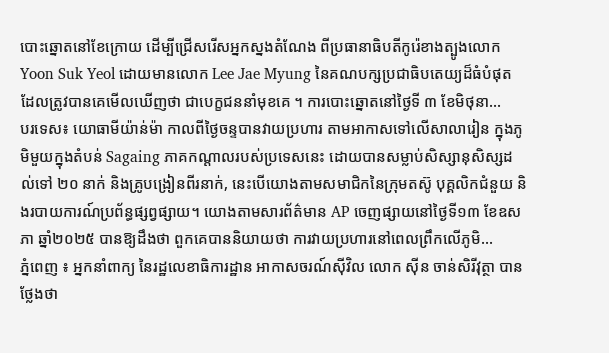បោះឆ្នោតនៅខែក្រោយ ដើម្បីជ្រើសរើសអ្នកស្នងតំណែង ពីប្រធានាធិបតីកូរ៉េខាងត្បូងលោក Yoon Suk Yeol ដោយមានលោក Lee Jae Myung នៃគណបក្សប្រជាធិបតេយ្យដ៏ធំបំផុត ដែលត្រូវបានគេមើលឃើញថា ជាបេក្ខជននាំមុខគេ ។ ការបោះឆ្នោតនៅថ្ងៃទី ៣ ខែមិថុនា...
បរទេស៖ យោធាមីយ៉ាន់ម៉ា កាលពីថ្ងៃចន្ទបានវាយប្រហារ តាមអាកាសទៅលើសាលារៀន ក្នុងភូមិមួយក្នុងតំបន់ Sagaing ភាគកណ្តាលរបស់ប្រទេសនេះ ដោយបានសម្លាប់សិស្សានុសិស្សដល់ទៅ ២០ នាក់ និងគ្រូបង្រៀនពីរនាក់, នេះបើយោងតាមសមាជិកនៃក្រុមតស៊ូ បុគ្គលិកជំនួយ និងរបាយការណ៍ប្រព័ន្ធផ្សព្វផ្សាយ។ យោងតាមសារព័ត៌មាន AP ចេញផ្សាយនៅថ្ងៃទី១៣ ខែឧសភា ឆ្នាំ២០២៥ បានឱ្យដឹងថា ពួកគេបាននិយាយថា ការវាយប្រហារនៅពេលព្រឹកលើភូមិ...
ភ្នំពេញ ៖ អ្នកនាំពាក្យ នៃរដ្ឋលេខាធិការដ្ឋាន អាកាសចរណ៍ស៊ីវិល លោក ស៊ីន ចាន់សិរីវុត្ថា បានថ្លែងថា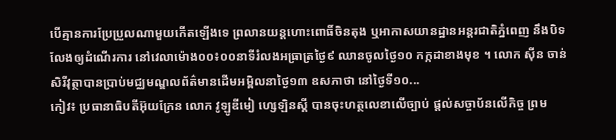បើគ្មានការប្រែប្រួលណាមួយកើតឡើងទេ ព្រលានយន្តហោះពោធិ៍ចិនតុង ឬអាកាសយានដ្ឋានអន្តរជាតិភ្នំពេញ នឹងបិទលែងឲ្យដំណើរការ នៅវេលាម៉ោង០០៖០០នាទីរំលងអធ្រាត្រថ្ងៃ៩ ឈានចូលថ្ងៃ១០ កក្កដាខាងមុខ ។ លោក ស៊ីន ចាន់សិរីវុត្ថាបានប្រាប់មជ្ឈមណ្ឌលព័ត៌មានដើមអម្ពិលនាថ្ងៃ១៣ ឧសភាថា នៅថ្ងៃទី១០...
កៀវ៖ ប្រធានាធិបតីអ៊ុយក្រែន លោក វូឡូឌីមៀ ហ្សេឡិនស្គី បានចុះហត្ថលេខាលើច្បាប់ ផ្តល់សច្ចាប័នលើកិច្ច ព្រម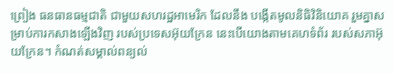ព្រៀង ធនធានធម្មជាតិ ជាមួយសហរដ្ឋអាមេរិក ដែលនឹង បង្កើតមូលនិធិវិនិយោគ រួមគ្នាសម្រាប់ការកសាងឡើងវិញ របស់ប្រទេសអ៊ុយក្រែន នេះបើយោងតាមគេហទំព័រ របស់សភាអ៊ុយក្រែន។ កំណត់សម្គាល់ពន្យល់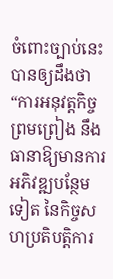ចំពោះច្បាប់នេះបានឲ្យដឹងថា “ការអនុវត្តកិច្ចព្រមព្រៀង នឹងធានាឱ្យមានការអភិវឌ្ឍបន្ថែមទៀត នៃកិច្ចសហប្រតិបត្តិការ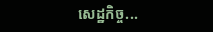សេដ្ឋកិច្ច...